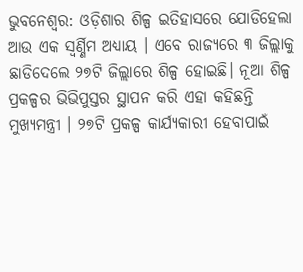ଭୁବନେଶ୍ଵର: ଓଡ଼ିଶାର ଶିଳ୍ପ ଇତିହାସରେ ଯୋଡିହେଲା ଆଉ ଏକ ସ୍ୱର୍ଣ୍ଣିମ ଅଧ୍ୟାୟ । ଏବେ ରାଜ୍ୟରେ ୩ ଜିଲ୍ଲାକୁ ଛାଡିଦେଲେ ୨୭ଟି ଜିଲ୍ଲାରେ ଶିଳ୍ପ ହୋଇଛି। ନୂଆ ଶିଳ୍ପ ପ୍ରକଳ୍ପର ଭିଭିପୁସ୍ତର ସ୍ଥାପନ କରି ଏହା କହିଛନ୍ତି ମୁଖ୍ୟମନ୍ତ୍ରୀ । ୨୭ଟି ପ୍ରକଳ୍ପ କାର୍ଯ୍ୟକାରୀ ହେବାପାଇଁ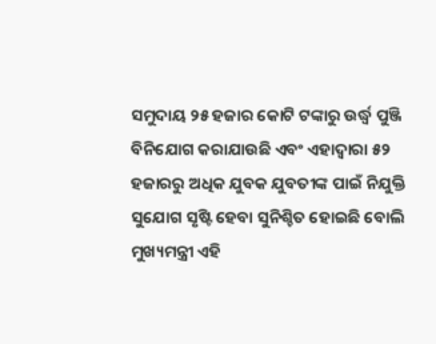ସମୁଦାୟ ୨୫ ହଜାର କୋଟି ଟଙ୍କାରୁ ଉର୍ଦ୍ଧ୍ୱ ପୁଞ୍ଜି ବିନିଯୋଗ କରାଯାଉଛି ଏବଂ ଏହାଦ୍ୱାରା ୫୨ ହଜାରରୁ ଅଧିକ ଯୁବକ ଯୁବତୀଙ୍କ ପାଇଁ ନିଯୁକ୍ତି ସୁଯୋଗ ସୃଷ୍ଟି ହେବା ସୁନିଶ୍ଚିତ ହୋଇଛି ବୋଲି ମୁଖ୍ୟମନ୍ତ୍ରୀ ଏହି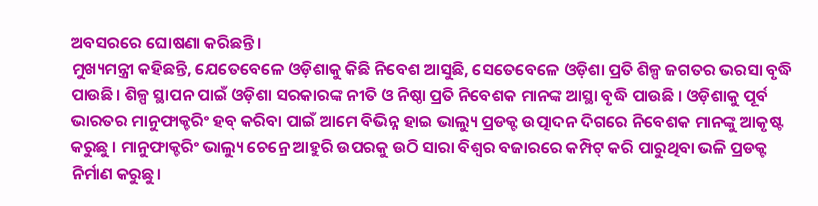ଅବସରରେ ଘୋଷଣା କରିଛନ୍ତି ।
ମୁଖ୍ୟମନ୍ତ୍ରୀ କହିଛନ୍ତି, ଯେତେବେଳେ ଓଡ଼ିଶାକୁ କିଛି ନିବେଶ ଆସୁଛି, ସେତେବେଳେ ଓଡ଼ିଶା ପ୍ରତି ଶିଳ୍ପ ଜଗତର ଭରସା ବୃଦ୍ଧି ପାଉଛି। ଶିଳ୍ପ ସ୍ଥାପନ ପାଇଁ ଓଡ଼ିଶା ସରକାରଙ୍କ ନୀତି ଓ ନିଷ୍ଠା ପ୍ରତି ନିବେଶକ ମାନଙ୍କ ଆସ୍ଥା ବୃଦ୍ଧି ପାଉଛି । ଓଡ଼ିଶାକୁ ପୂର୍ବ ଭାରତର ମାନୁଫାକ୍ଚରିଂ ହବ୍ କରିବା ପାଇଁ ଆମେ ବିଭିନ୍ନ ହାଇ ଭାଲ୍ୟୁ ପ୍ରଡକ୍ଟ ଉତ୍ପାଦନ ଦିଗରେ ନିବେଶକ ମାନଙ୍କୁ ଆକୃଷ୍ଟ କରୁଛୁ । ମାନୁଫାକ୍ଚରିଂ ଭାଲ୍ୟୁ ଚେନ୍ରେ ଆହୁରି ଉପରକୁ ଉଠି ସାରା ବିଶ୍ୱର ବଜାରରେ କମ୍ପିଟ୍ କରି ପାରୁଥିବା ଭଳି ପ୍ରଡକ୍ଟ ନିର୍ମାଣ କରୁଛୁ।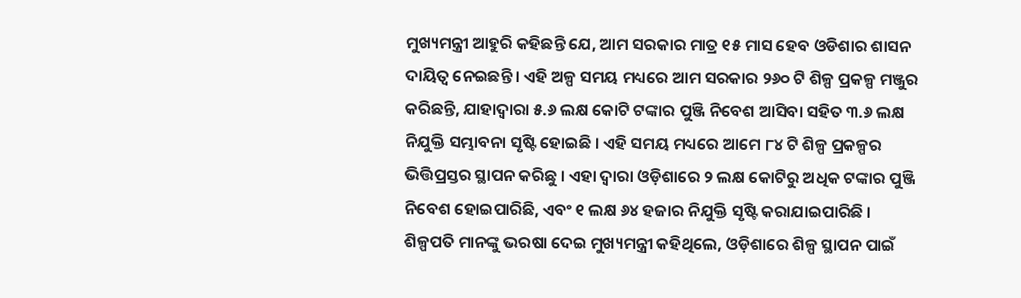ମୁଖ୍ୟମନ୍ତ୍ରୀ ଆହୁରି କହିଛନ୍ତି ଯେ, ଆମ ସରକାର ମାତ୍ର ୧୫ ମାସ ହେବ ଓଡିଶାର ଶାସନ ଦାୟିତ୍ୱ ନେଇଛନ୍ତି । ଏହି ଅଳ୍ପ ସମୟ ମଧ୍ୟରେ ଆମ ସରକାର ୨୬୦ ଟି ଶିଳ୍ପ ପ୍ରକଳ୍ପ ମଞ୍ଜୁର କରିଛନ୍ତି, ଯାହାଦ୍ୱାରା ୫.୬ ଲକ୍ଷ କୋଟି ଟଙ୍କାର ପୁଞ୍ଜି ନିବେଶ ଆସିବା ସହିତ ୩.୬ ଲକ୍ଷ ନିଯୁକ୍ତି ସମ୍ଭାବନା ସୃଷ୍ଟି ହୋଇଛି । ଏହି ସମୟ ମଧ୍ୟରେ ଆମେ ୮୪ ଟି ଶିଳ୍ପ ପ୍ରକଳ୍ପର ଭିତ୍ତିପ୍ରସ୍ତର ସ୍ଥାପନ କରିଛୁ । ଏହା ଦ୍ୱାରା ଓଡ଼ିଶାରେ ୨ ଲକ୍ଷ କୋଟିରୁ ଅଧିକ ଟଙ୍କାର ପୁଞ୍ଜି ନିବେଶ ହୋଇପାରିଛି, ଏବଂ ୧ ଲକ୍ଷ ୬୪ ହଜାର ନିଯୁକ୍ତି ସୃଷ୍ଟି କରାଯାଇପାରିଛି । ଶିଳ୍ପପତି ମାନଙ୍କୁ ଭରଷା ଦେଇ ମୁଖ୍ୟମନ୍ତ୍ରୀ କହିଥିଲେ, ଓଡ଼ିଶାରେ ଶିଳ୍ପ ସ୍ଥାପନ ପାଇଁ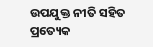ଉପଯୁକ୍ତ ନୀତି ସହିତ ପ୍ରତ୍ୟେକ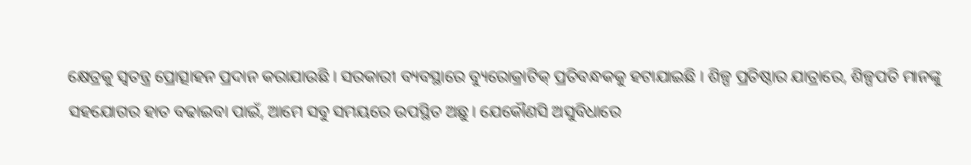କ୍ଷେତ୍ରକୁ ସ୍ୱତନ୍ତ୍ର ପ୍ରୋତ୍ସାହନ ପ୍ରଦାନ କରାଯାଉଛି । ସରକାରୀ ବ୍ୟବସ୍ଥାରେ ବ୍ୟୁରୋକ୍ରାଟିକ୍ ପ୍ରତିବନ୍ଧକକୁ ହଟାଯାଇଛି । ଶିଳ୍ପ ପ୍ରତିଷ୍ଠାର ଯାତ୍ରାରେ, ଶିଳ୍ପପତି ମାନଙ୍କୁ ସହଯୋଗର ହାତ ବଢାଇବା ପାଇଁ, ଆମେ ସବୁ ସମୟରେ ଉପସ୍ଥିତ ଅଛୁ । ଯେକୌଣସି ଅସୁବିଧାରେ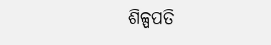ଶିଳ୍ପପତି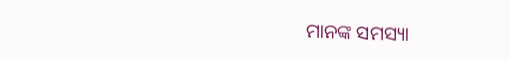ମାନଙ୍କ ସମସ୍ୟା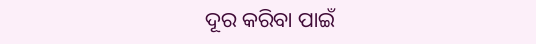ଦୂର କରିବା ପାଇଁ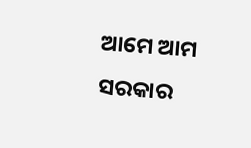ଆମେ ଆମ ସରକାର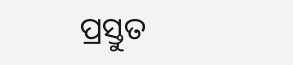ପ୍ରସ୍ତୁତ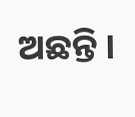ଅଛନ୍ତି ।